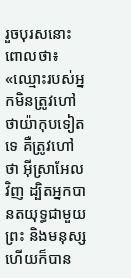រួចបុរសនោះពោលថា៖ «ឈ្មោះរបស់អ្នកមិនត្រូវហៅថាយ៉ាកុបទៀតទេ គឺត្រូវហៅថា អ៊ីស្រាអែល វិញ ដ្បិតអ្នកបានតយុទ្ធជាមួយព្រះ និងមនុស្ស ហើយក៏បាន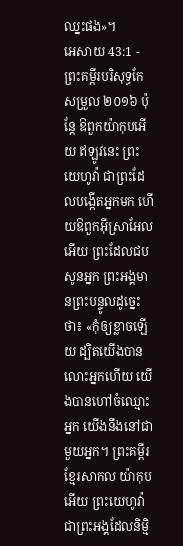ឈ្នះផង»។
អេសាយ 43:1 - ព្រះគម្ពីរបរិសុទ្ធកែសម្រួល ២០១៦ ប៉ុន្តែ ឱពួកយ៉ាកុបអើយ ឥឡូវនេះ ព្រះយេហូវ៉ា ជាព្រះដែលបង្កើតអ្នកមក ហើយឱពួកអ៊ីស្រាអែលអើយ ព្រះដែលជបសូនអ្នក ព្រះអង្គមានព្រះបន្ទូលដូច្នេះថា៖ «កុំឲ្យខ្លាចឡើយ ដ្បិតយើងបានលោះអ្នកហើយ យើងបានហៅចំឈ្មោះអ្នក យើងនឹងនៅជាមួយអ្នក។ ព្រះគម្ពីរខ្មែរសាកល យ៉ាកុបអើយ ព្រះយេហូវ៉ាជាព្រះអង្គដែលនិម្មិ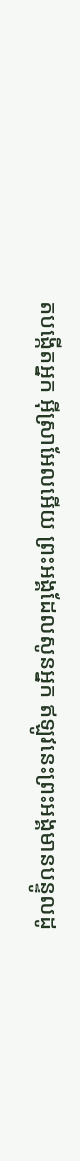តបង្កើតអ្នក អ៊ីស្រាអែលអើយ ព្រះអង្គដែលសូនអ្នក ឥឡូវនេះព្រះអង្គមានបន្ទូលដូ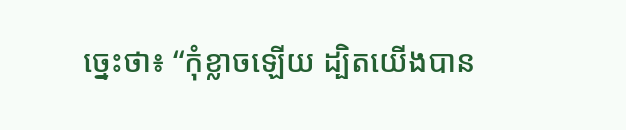ច្នេះថា៖ “កុំខ្លាចឡើយ ដ្បិតយើងបាន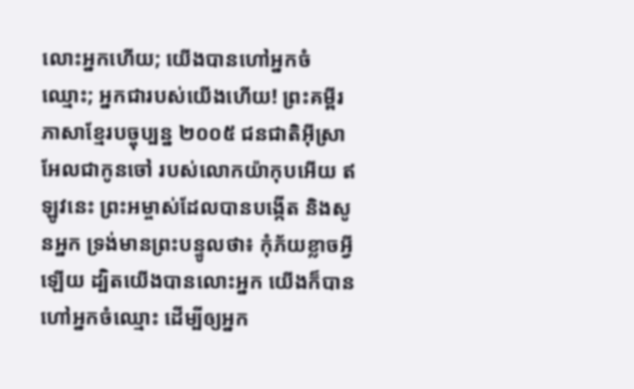លោះអ្នកហើយ; យើងបានហៅអ្នកចំឈ្មោះ; អ្នកជារបស់យើងហើយ! ព្រះគម្ពីរភាសាខ្មែរបច្ចុប្បន្ន ២០០៥ ជនជាតិអ៊ីស្រាអែលជាកូនចៅ របស់លោកយ៉ាកុបអើយ ឥឡូវនេះ ព្រះអម្ចាស់ដែលបានបង្កើត និងសូនអ្នក ទ្រង់មានព្រះបន្ទូលថា៖ កុំភ័យខ្លាចអ្វីឡើយ ដ្បិតយើងបានលោះអ្នក យើងក៏បានហៅអ្នកចំឈ្មោះ ដើម្បីឲ្យអ្នក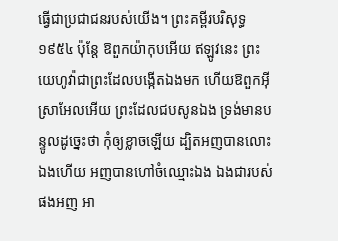ធ្វើជាប្រជាជនរបស់យើង។ ព្រះគម្ពីរបរិសុទ្ធ ១៩៥៤ ប៉ុន្តែ ឱពួកយ៉ាកុបអើយ ឥឡូវនេះ ព្រះយេហូវ៉ាជាព្រះដែលបង្កើតឯងមក ហើយឱពួកអ៊ីស្រាអែលអើយ ព្រះដែលជបសូនឯង ទ្រង់មានបន្ទូលដូច្នេះថា កុំឲ្យខ្លាចឡើយ ដ្បិតអញបានលោះឯងហើយ អញបានហៅចំឈ្មោះឯង ឯងជារបស់ផងអញ អា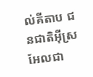ល់គីតាប ជនជាតិអ៊ីស្រអែលជា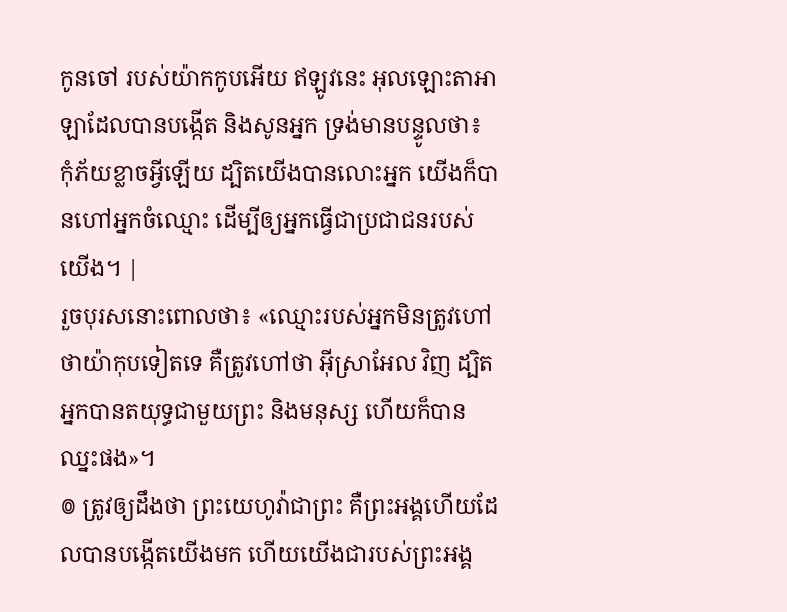កូនចៅ របស់យ៉ាកកូបអើយ ឥឡូវនេះ អុលឡោះតាអាឡាដែលបានបង្កើត និងសូនអ្នក ទ្រង់មានបន្ទូលថា៖ កុំភ័យខ្លាចអ្វីឡើយ ដ្បិតយើងបានលោះអ្នក យើងក៏បានហៅអ្នកចំឈ្មោះ ដើម្បីឲ្យអ្នកធ្វើជាប្រជាជនរបស់យើង។ |
រួចបុរសនោះពោលថា៖ «ឈ្មោះរបស់អ្នកមិនត្រូវហៅថាយ៉ាកុបទៀតទេ គឺត្រូវហៅថា អ៊ីស្រាអែល វិញ ដ្បិតអ្នកបានតយុទ្ធជាមួយព្រះ និងមនុស្ស ហើយក៏បានឈ្នះផង»។
៙ ត្រូវឲ្យដឹងថា ព្រះយេហូវ៉ាជាព្រះ គឺព្រះអង្គហើយដែលបានបង្កើតយើងមក ហើយយើងជារបស់ព្រះអង្គ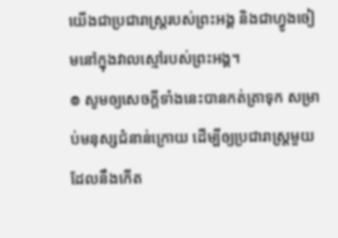យើងជាប្រជារាស្ត្ររបស់ព្រះអង្គ និងជាហ្វូងចៀមនៅក្នុងវាលស្មៅរបស់ព្រះអង្គ។
៙ សូមឲ្យសេចក្ដីទាំងនេះបានកត់ត្រាទុក សម្រាប់មនុស្សជំនាន់ក្រោយ ដើម្បីឲ្យប្រជារាស្ត្រមួយដែលនឹងកើត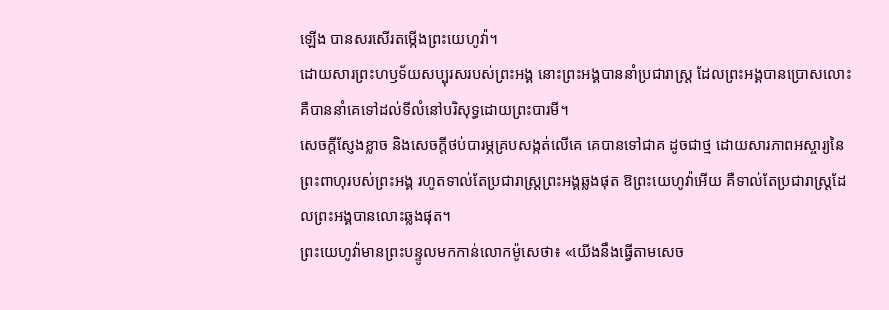ឡើង បានសរសើរតម្កើងព្រះយេហូវ៉ា។
ដោយសារព្រះហឫទ័យសប្បុរសរបស់ព្រះអង្គ នោះព្រះអង្គបាននាំប្រជារាស្ត្រ ដែលព្រះអង្គបានប្រោសលោះ គឺបាននាំគេទៅដល់ទីលំនៅបរិសុទ្ធដោយព្រះបារមី។
សេចក្ដីស្ញែងខ្លាច និងសេចក្ដីថប់បារម្ភគ្របសង្កត់លើគេ គេបានទៅជាគ ដូចជាថ្ម ដោយសារភាពអស្ចារ្យនៃព្រះពាហុរបស់ព្រះអង្គ រហូតទាល់តែប្រជារាស្ត្រព្រះអង្គឆ្លងផុត ឱព្រះយេហូវ៉ាអើយ គឺទាល់តែប្រជារាស្ត្រដែលព្រះអង្គបានលោះឆ្លងផុត។
ព្រះយេហូវ៉ាមានព្រះបន្ទូលមកកាន់លោកម៉ូសេថា៖ «យើងនឹងធ្វើតាមសេច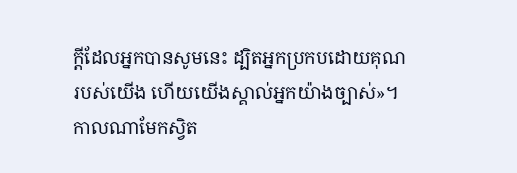ក្ដីដែលអ្នកបានសូមនេះ ដ្បិតអ្នកប្រកបដោយគុណរបស់យើង ហើយយើងស្គាល់អ្នកយ៉ាងច្បាស់»។
កាលណាមែកស្វិត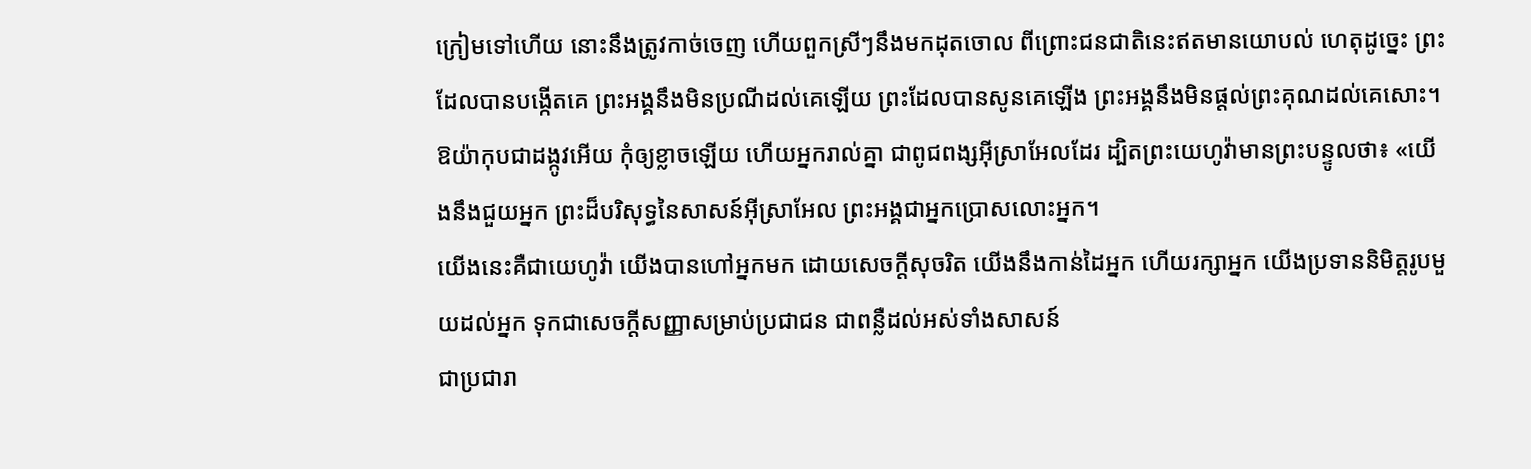ក្រៀមទៅហើយ នោះនឹងត្រូវកាច់ចេញ ហើយពួកស្រីៗនឹងមកដុតចោល ពីព្រោះជនជាតិនេះឥតមានយោបល់ ហេតុដូច្នេះ ព្រះដែលបានបង្កើតគេ ព្រះអង្គនឹងមិនប្រណីដល់គេឡើយ ព្រះដែលបានសូនគេឡើង ព្រះអង្គនឹងមិនផ្តល់ព្រះគុណដល់គេសោះ។
ឱយ៉ាកុបជាដង្កូវអើយ កុំឲ្យខ្លាចឡើយ ហើយអ្នករាល់គ្នា ជាពូជពង្សអ៊ីស្រាអែលដែរ ដ្បិតព្រះយេហូវ៉ាមានព្រះបន្ទូលថា៖ «យើងនឹងជួយអ្នក ព្រះដ៏បរិសុទ្ធនៃសាសន៍អ៊ីស្រាអែល ព្រះអង្គជាអ្នកប្រោសលោះអ្នក។
យើងនេះគឺជាយេហូវ៉ា យើងបានហៅអ្នកមក ដោយសេចក្ដីសុចរិត យើងនឹងកាន់ដៃអ្នក ហើយរក្សាអ្នក យើងប្រទាននិមិត្តរូបមួយដល់អ្នក ទុកជាសេចក្ដីសញ្ញាសម្រាប់ប្រជាជន ជាពន្លឺដល់អស់ទាំងសាសន៍
ជាប្រជារា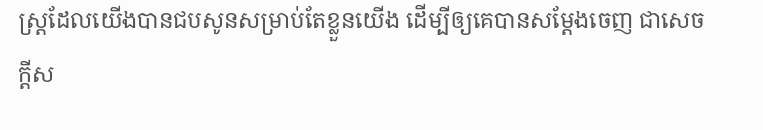ស្ត្រដែលយើងបានជបសូនសម្រាប់តែខ្លួនយើង ដើម្បីឲ្យគេបានសម្ដែងចេញ ជាសេចក្ដីស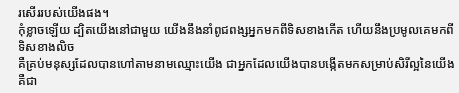រសើររបស់យើងផង។
កុំខ្លាចឡើយ ដ្បិតយើងនៅជាមួយ យើងនឹងនាំពូជពង្សអ្នកមកពីទិសខាងកើត ហើយនឹងប្រមូលគេមកពីទិសខាងលិច
គឺគ្រប់មនុស្សដែលបានហៅតាមនាមឈ្មោះយើង ជាអ្នកដែលយើងបានបង្កើតមកសម្រាប់សិរីល្អនៃយើង គឺជា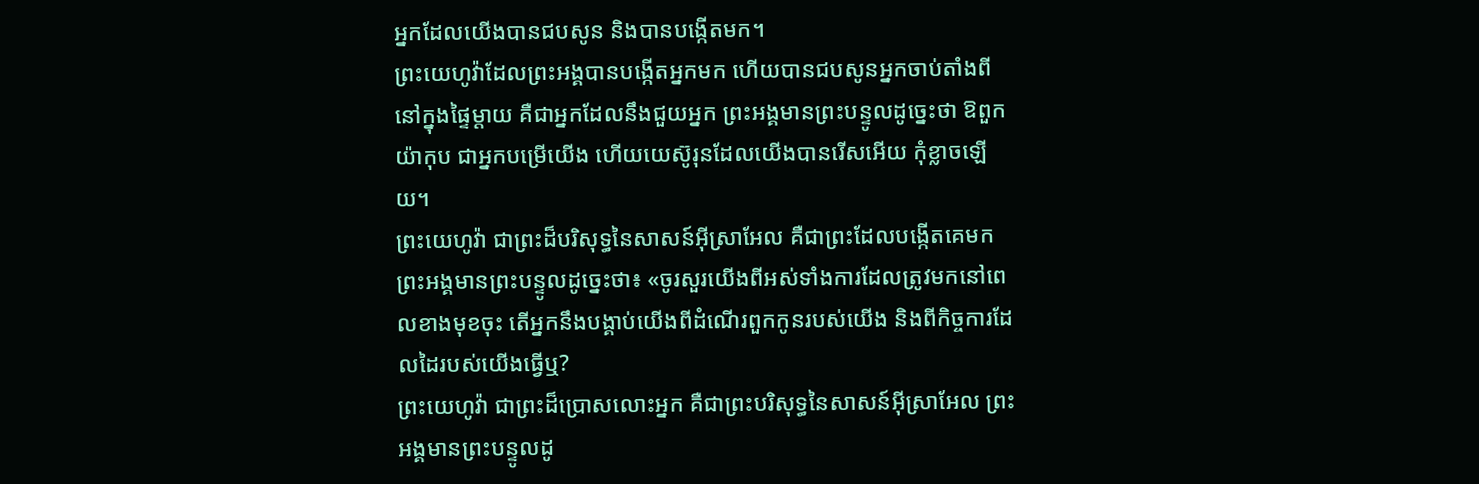អ្នកដែលយើងបានជបសូន និងបានបង្កើតមក។
ព្រះយេហូវ៉ាដែលព្រះអង្គបានបង្កើតអ្នកមក ហើយបានជបសូនអ្នកចាប់តាំងពីនៅក្នុងផ្ទៃម្តាយ គឺជាអ្នកដែលនឹងជួយអ្នក ព្រះអង្គមានព្រះបន្ទូលដូច្នេះថា ឱពួកយ៉ាកុប ជាអ្នកបម្រើយើង ហើយយេស៊ូរុនដែលយើងបានរើសអើយ កុំខ្លាចឡើយ។
ព្រះយេហូវ៉ា ជាព្រះដ៏បរិសុទ្ធនៃសាសន៍អ៊ីស្រាអែល គឺជាព្រះដែលបង្កើតគេមក ព្រះអង្គមានព្រះបន្ទូលដូច្នេះថា៖ «ចូរសួរយើងពីអស់ទាំងការដែលត្រូវមកនៅពេលខាងមុខចុះ តើអ្នកនឹងបង្គាប់យើងពីដំណើរពួកកូនរបស់យើង និងពីកិច្ចការដែលដៃរបស់យើងធ្វើឬ?
ព្រះយេហូវ៉ា ជាព្រះដ៏ប្រោសលោះអ្នក គឺជាព្រះបរិសុទ្ធនៃសាសន៍អ៊ីស្រាអែល ព្រះអង្គមានព្រះបន្ទូលដូ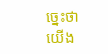ច្នេះថា យើង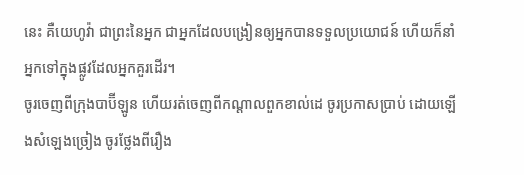នេះ គឺយេហូវ៉ា ជាព្រះនៃអ្នក ជាអ្នកដែលបង្រៀនឲ្យអ្នកបានទទួលប្រយោជន៍ ហើយក៏នាំអ្នកទៅក្នុងផ្លូវដែលអ្នកគួរដើរ។
ចូរចេញពីក្រុងបាប៊ីឡូន ហើយរត់ចេញពីកណ្ដាលពួកខាល់ដេ ចូរប្រកាសប្រាប់ ដោយឡើងសំឡេងច្រៀង ចូរថ្លែងពីរឿង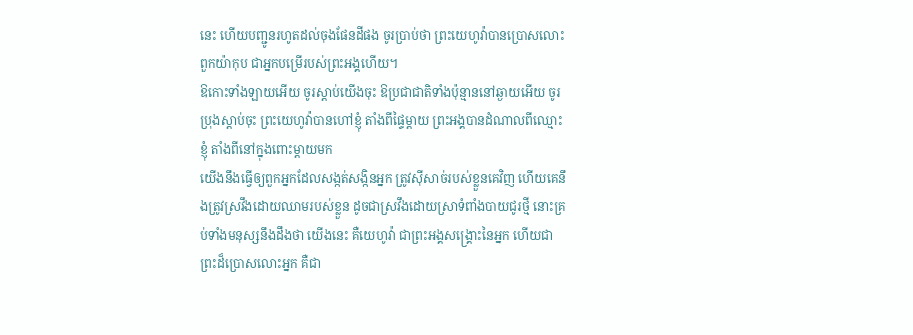នេះ ហើយបញ្ជូនរហូតដល់ចុងផែនដីផង ចូរប្រាប់ថា ព្រះយេហូវ៉ាបានប្រោសលោះពួកយ៉ាកុប ជាអ្នកបម្រើរបស់ព្រះអង្គហើយ។
ឱកោះទាំងឡាយអើយ ចូរស្តាប់យើងចុះ ឱប្រជាជាតិទាំងប៉ុន្មាននៅឆ្ងាយអើយ ចូរប្រុងស្តាប់ចុះ ព្រះយេហូវ៉ាបានហៅខ្ញុំ តាំងពីផ្ទៃម្តាយ ព្រះអង្គបានដំណាលពីឈ្មោះខ្ញុំ តាំងពីនៅក្នុងពោះម្តាយមក
យើងនឹងធ្វើឲ្យពួកអ្នកដែលសង្កត់សង្កិនអ្នក ត្រូវស៊ីសាច់របស់ខ្លួនគេវិញ ហើយគេនឹងត្រូវស្រវឹងដោយឈាមរបស់ខ្លួន ដូចជាស្រវឹងដោយស្រាទំពាំងបាយជូរថ្មី នោះគ្រប់ទាំងមនុស្សនឹងដឹងថា យើងនេះ គឺយេហូវ៉ា ជាព្រះអង្គសង្គ្រោះនៃអ្នក ហើយជាព្រះដ៏ប្រោសលោះអ្នក គឺជា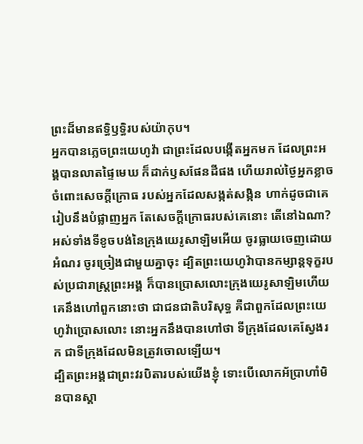ព្រះដ៏មានឥទ្ធិឫទ្ធិរបស់យ៉ាកុប។
អ្នកបានភ្លេចព្រះយេហូវ៉ា ជាព្រះដែលបង្កើតអ្នកមក ដែលព្រះអង្គបានលាតផ្ទៃមេឃ ក៏ដាក់ឫសផែនដីផង ហើយរាល់ថ្ងៃអ្នកខ្លាចចំពោះសេចក្ដីក្រោធ របស់អ្នកដែលសង្កត់សង្កិន ហាក់ដូចជាគេរៀបនឹងបំផ្លាញអ្នក តែសេចក្ដីក្រោធរបស់គេនោះ តើនៅឯណា?
អស់ទាំងទីខូចបង់នៃក្រុងយេរូសាឡិមអើយ ចូរធ្លាយចេញដោយអំណរ ចូរច្រៀងជាមួយគ្នាចុះ ដ្បិតព្រះយេហូវ៉ាបានកម្សាន្តទុក្ខរបស់ប្រជារាស្ត្រព្រះអង្គ ក៏បានប្រោសលោះក្រុងយេរូសាឡិមហើយ
គេនឹងហៅពួកនោះថា ជាជនជាតិបរិសុទ្ធ គឺជាពួកដែលព្រះយេហូវ៉ាប្រោសលោះ នោះអ្នកនឹងបានហៅថា ទីក្រុងដែលគេស្វែងរក ជាទីក្រុងដែលមិនត្រូវចោលឡើយ។
ដ្បិតព្រះអង្គជាព្រះវរបិតារបស់យើងខ្ញុំ ទោះបើលោកអ័ប្រាហាំមិនបានស្គា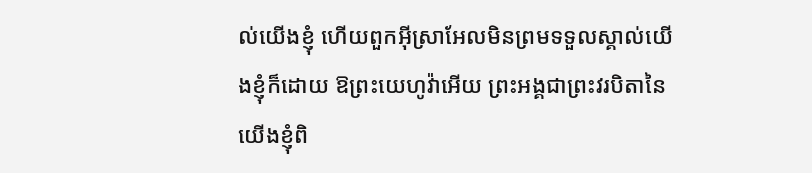ល់យើងខ្ញុំ ហើយពួកអ៊ីស្រាអែលមិនព្រមទទួលស្គាល់យើងខ្ញុំក៏ដោយ ឱព្រះយេហូវ៉ាអើយ ព្រះអង្គជាព្រះវរបិតានៃយើងខ្ញុំពិ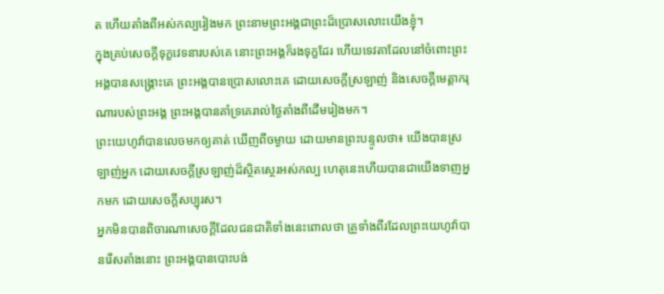ត ហើយតាំងពីអស់កល្បរៀងមក ព្រះនាមព្រះអង្គជាព្រះដ៏ប្រោសលោះយើងខ្ញុំ។
ក្នុងគ្រប់សេចក្ដីទុក្ខវេទនារបស់គេ នោះព្រះអង្គក៏រងទុក្ខដែរ ហើយទេវតាដែលនៅចំពោះព្រះអង្គបានសង្គ្រោះគេ ព្រះអង្គបានប្រោសលោះគេ ដោយសេចក្ដីស្រឡាញ់ និងសេចក្ដីមេត្តាករុណារបស់ព្រះអង្គ ព្រះអង្គបានគាំទ្រគេរាល់ថ្ងៃតាំងពីដើមរៀងមក។
ព្រះយេហូវ៉ាបានលេចមកឲ្យគាត់ ឃើញពីចម្ងាយ ដោយមានព្រះបន្ទូលថា៖ យើងបានស្រឡាញ់អ្នក ដោយសេចក្ដីស្រឡាញ់ដ៏ស្ថិតស្ថេរអស់កល្ប ហេតុនេះហើយបានជាយើងទាញអ្នកមក ដោយសេចក្ដីសប្បុរស។
អ្នកមិនបានពិចារណាសេចក្ដីដែលជនជាតិទាំងនេះពោលថា គ្រួទាំងពីរដែលព្រះយេហូវ៉ាបានរើសតាំងនោះ ព្រះអង្គបានបោះបង់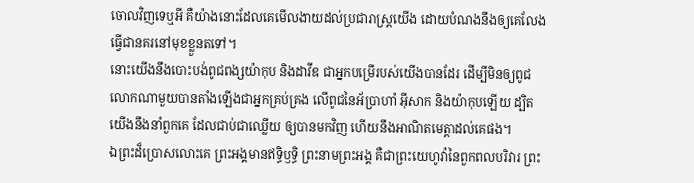ចោលវិញទេឬអី គឺយ៉ាងនោះដែលគេមើលងាយដល់ប្រជារាស្ត្រយើង ដោយបំណងនឹងឲ្យគេលែងធ្វើជានគរនៅមុខខ្លួនតទៅ។
នោះយើងនឹងបោះបង់ពូជពង្សយ៉ាកុប និងដាវីឌ ជាអ្នកបម្រើរបស់យើងបានដែរ ដើម្បីមិនឲ្យពូជលោកណាមួយបានតាំងឡើងជាអ្នកគ្រប់គ្រង លើពូជនៃអ័ប្រាហាំ អ៊ីសាក និងយ៉ាកុបឡើយ ដ្បិតយើងនឹងនាំពួកគេ ដែលជាប់ជាឈ្លើយ ឲ្យបានមកវិញ ហើយនឹងអាណិតមេត្តាដល់គេផង។
ឯព្រះដ៏ប្រោសលោះគេ ព្រះអង្គមានឥទ្ធិឫទ្ធិ ព្រះនាមព្រះអង្គ គឺជាព្រះយេហូវ៉ានៃពួកពលបរិវារ ព្រះ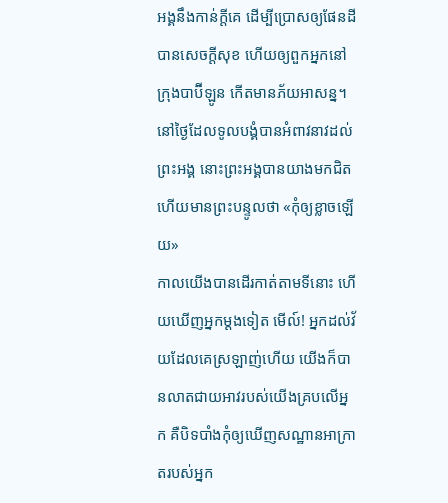អង្គនឹងកាន់ក្ដីគេ ដើម្បីប្រោសឲ្យផែនដីបានសេចក្ដីសុខ ហើយឲ្យពួកអ្នកនៅក្រុងបាប៊ីឡូន កើតមានភ័យអាសន្ន។
នៅថ្ងៃដែលទូលបង្គំបានអំពាវនាវដល់ព្រះអង្គ នោះព្រះអង្គបានយាងមកជិត ហើយមានព្រះបន្ទូលថា «កុំឲ្យខ្លាចឡើយ»
កាលយើងបានដើរកាត់តាមទីនោះ ហើយឃើញអ្នកម្ដងទៀត មើល៍! អ្នកដល់វ័យដែលគេស្រឡាញ់ហើយ យើងក៏បានលាតជាយអាវរបស់យើងគ្របលើអ្នក គឺបិទបាំងកុំឲ្យឃើញសណ្ឋានអាក្រាតរបស់អ្នក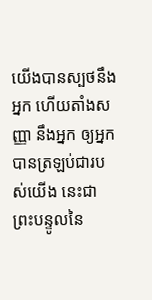យើងបានស្បថនឹងអ្នក ហើយតាំងសញ្ញា នឹងអ្នក ឲ្យអ្នកបានត្រឡប់ជារបស់យើង នេះជាព្រះបន្ទូលនៃ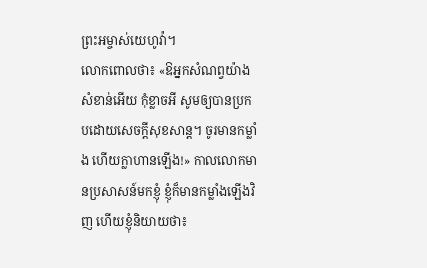ព្រះអម្ចាស់យេហូវ៉ា។
លោកពោលថា៖ «ឱអ្នកសំណព្វយ៉ាងសំខាន់អើយ កុំខ្លាចអី សូមឲ្យបានប្រកបដោយសេចក្ដីសុខសាន្ដ។ ចូរមានកម្លាំង ហើយក្លាហានឡើង!» កាលលោកមានប្រសាសន៍មកខ្ញុំ ខ្ញុំក៏មានកម្លាំងឡើងវិញ ហើយខ្ញុំនិយាយថា៖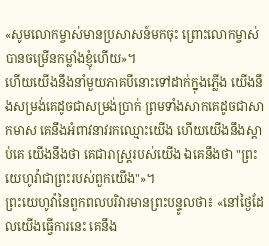«សូមលោកម្ចាស់មានប្រសាសន៍មកចុះ ព្រោះលោកម្ចាស់បានចម្រើនកម្លាំងខ្ញុំហើយ»។
ហើយយើងនឹងនាំមួយភាគបីនោះទៅដាក់ក្នុងភ្លើង យើងនឹងសម្រង់គេដូចជាសម្រង់ប្រាក់ ព្រមទាំងសាកគេដូចជាសាកមាស គេនឹងអំពាវនាវរកឈ្មោះយើង ហើយយើងនឹងស្តាប់គេ យើងនឹងថា គេជារាស្ត្ររបស់យើង ឯគេនឹងថា "ព្រះយេហូវ៉ាជាព្រះរបស់ពួកយើង"»។
ព្រះយេហូវ៉ានៃពួកពលបរិវារមានព្រះបន្ទូលថា៖ «នៅថ្ងៃដែលយើងធ្វើការនេះ គេនឹង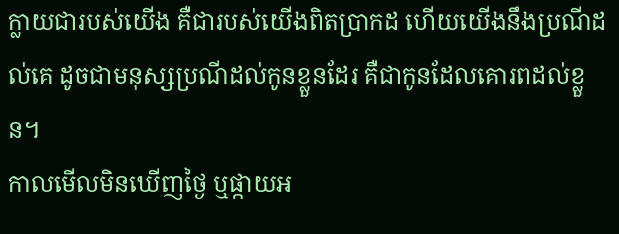ក្លាយជារបស់យើង គឺជារបស់យើងពិតប្រាកដ ហើយយើងនឹងប្រណីដល់គេ ដូចជាមនុស្សប្រណីដល់កូនខ្លួនដែរ គឺជាកូនដែលគោរពដល់ខ្លួន។
កាលមើលមិនឃើញថ្ងៃ ឬផ្កាយអ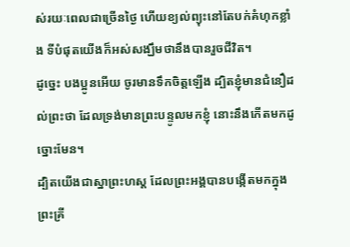ស់រយៈពេលជាច្រើនថ្ងៃ ហើយខ្យល់ព្យុះនៅតែបក់គំហុកខ្លាំង ទីបំផុតយើងក៏អស់សង្ឃឹមថានឹងបានរួចជីវិត។
ដូច្នេះ បងប្អូនអើយ ចូរមានទឹកចិត្តឡើង ដ្បិតខ្ញុំមានជំនឿដល់ព្រះថា ដែលទ្រង់មានព្រះបន្ទូលមកខ្ញុំ នោះនឹងកើតមកដូច្នោះមែន។
ដ្បិតយើងជាស្នាព្រះហស្ត ដែលព្រះអង្គបានបង្កើតមកក្នុងព្រះគ្រី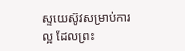ស្ទយេស៊ូវសម្រាប់ការល្អ ដែលព្រះ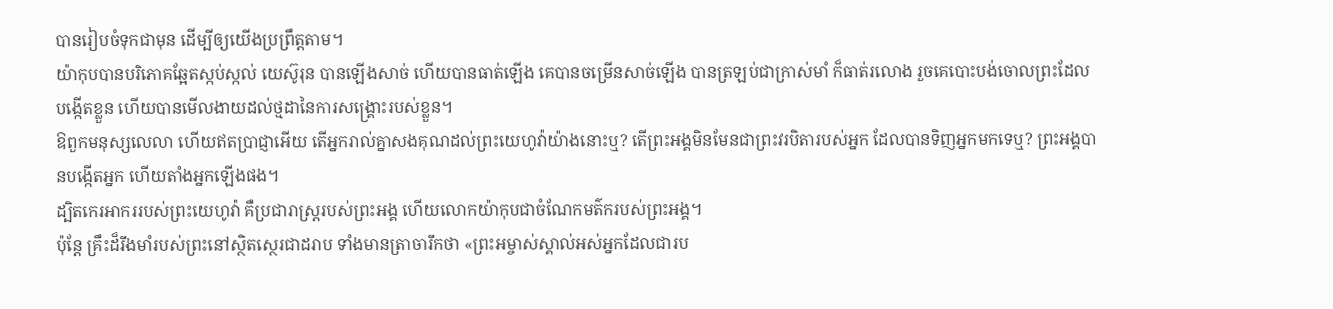បានរៀបចំទុកជាមុន ដើម្បីឲ្យយើងប្រព្រឹត្តតាម។
យ៉ាកុបបានបរិភោគឆ្អែតស្កប់ស្កល់ យេស៊ូរុន បានឡើងសាច់ ហើយបានធាត់ឡើង គេបានចម្រើនសាច់ឡើង បានត្រឡប់ជាក្រាស់មាំ ក៏ធាត់រលោង រួចគេបោះបង់ចោលព្រះដែលបង្កើតខ្លួន ហើយបានមើលងាយដល់ថ្មដានៃការសង្គ្រោះរបស់ខ្លួន។
ឱពួកមនុស្សលេលា ហើយឥតប្រាជ្ញាអើយ តើអ្នករាល់គ្នាសងគុណដល់ព្រះយេហូវ៉ាយ៉ាងនោះឬ? តើព្រះអង្គមិនមែនជាព្រះវរបិតារបស់អ្នក ដែលបានទិញអ្នកមកទេឬ? ព្រះអង្គបានបង្កើតអ្នក ហើយតាំងអ្នកឡើងផង។
ដ្បិតកេរអាកររបស់ព្រះយេហូវ៉ា គឺប្រជារាស្ត្ររបស់ព្រះអង្គ ហើយលោកយ៉ាកុបជាចំណែកមត៌ករបស់ព្រះអង្គ។
ប៉ុន្តែ គ្រឹះដ៏រឹងមាំរបស់ព្រះនៅស្ថិតស្ថេរជាដរាប ទាំងមានត្រាចារឹកថា «ព្រះអម្ចាស់ស្គាល់អស់អ្នកដែលជារប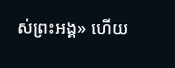ស់ព្រះអង្គ» ហើយ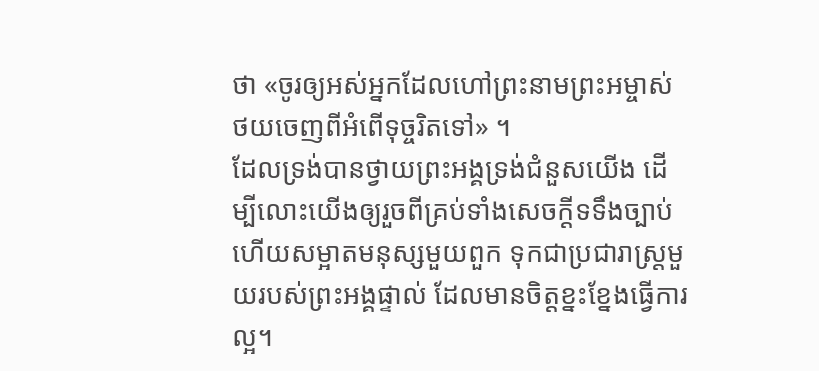ថា «ចូរឲ្យអស់អ្នកដែលហៅព្រះនាមព្រះអម្ចាស់ ថយចេញពីអំពើទុច្ចរិតទៅ» ។
ដែលទ្រង់បានថ្វាយព្រះអង្គទ្រង់ជំនួសយើង ដើម្បីលោះយើងឲ្យរួចពីគ្រប់ទាំងសេចក្ដីទទឹងច្បាប់ ហើយសម្អាតមនុស្សមួយពួក ទុកជាប្រជារាស្ត្រមួយរបស់ព្រះអង្គផ្ទាល់ ដែលមានចិត្តខ្នះខ្នែងធ្វើការល្អ។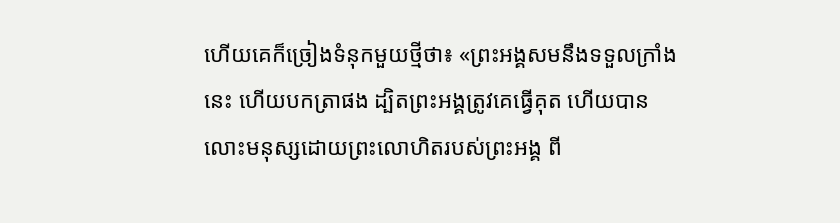ហើយគេក៏ច្រៀងទំនុកមួយថ្មីថា៖ «ព្រះអង្គសមនឹងទទួលក្រាំងនេះ ហើយបកត្រាផង ដ្បិតព្រះអង្គត្រូវគេធ្វើគុត ហើយបានលោះមនុស្សដោយព្រះលោហិតរបស់ព្រះអង្គ ពី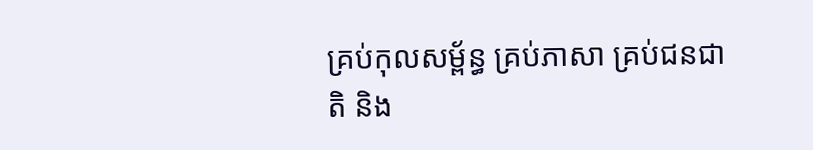គ្រប់កុលសម្ព័ន្ធ គ្រប់ភាសា គ្រប់ជនជាតិ និង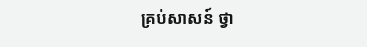គ្រប់សាសន៍ ថ្វា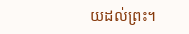យដល់ព្រះ។